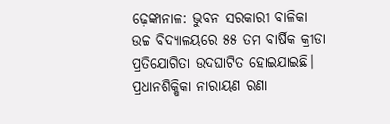ଢ଼େଙ୍କାନାଳ: ଭୁବନ ସରକାରୀ ବାଳିକା ଉଚ୍ଚ ବିଦ୍ୟାଳୟରେ ୫୫ ତମ ବାର୍ଷିକ କ୍ରୀଡା ପ୍ରତିଯୋଗିତା ଉଦଘାଟିତ ହୋଇଯାଇଛି। ପ୍ରଧାନଶିକ୍ଷିକା ନାରାୟଣ ରଣା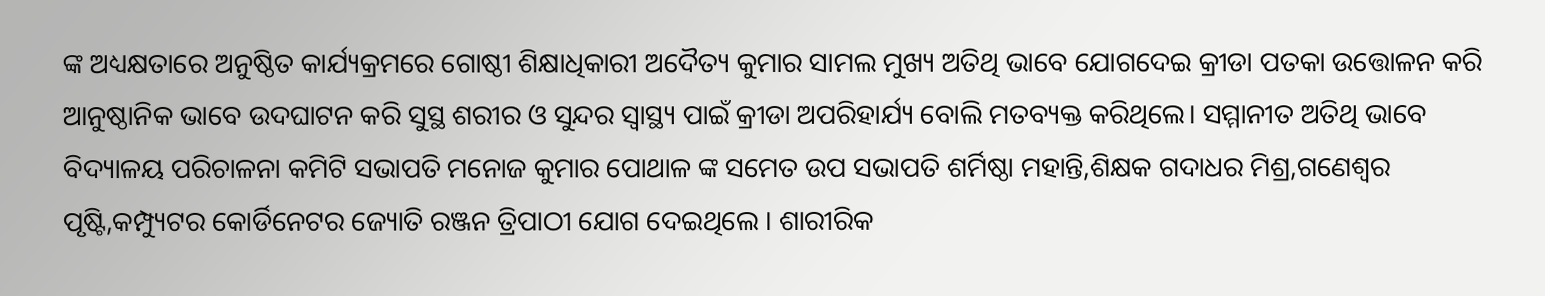ଙ୍କ ଅଧ୍ୟକ୍ଷତାରେ ଅନୁଷ୍ଠିତ କାର୍ଯ୍ୟକ୍ରମରେ ଗୋଷ୍ଠୀ ଶିକ୍ଷାଧିକାରୀ ଅଦୈତ୍ୟ କୁମାର ସାମଲ ମୁଖ୍ୟ ଅତିଥି ଭାବେ ଯୋଗଦେଇ କ୍ରୀଡା ପତକା ଉତ୍ତୋଳନ କରି ଆନୁଷ୍ଠାନିକ ଭାବେ ଉଦଘାଟନ କରି ସୁସ୍ଥ ଶରୀର ଓ ସୁନ୍ଦର ସ୍ବାସ୍ଥ୍ୟ ପାଇଁ କ୍ରୀଡା ଅପରିହାର୍ଯ୍ୟ ବୋଲି ମତବ୍ୟକ୍ତ କରିଥିଲେ। ସମ୍ମାନୀତ ଅତିଥି ଭାବେ ବିଦ୍ୟାଳୟ ପରିଚାଳନା କମିଟି ସଭାପତି ମନୋଜ କୁମାର ପୋଥାଳ ଙ୍କ ସମେତ ଉପ ସଭାପତି ଶର୍ମିଷ୍ଠା ମହାନ୍ତି,ଶିକ୍ଷକ ଗଦାଧର ମିଶ୍ର,ଗଣେଶ୍ୱର ପୃଷ୍ଟି,କମ୍ପ୍ୟୁଟର କୋର୍ଡିନେଟର ଜ୍ୟୋତି ରଞ୍ଜନ ତ୍ରିପାଠୀ ଯୋଗ ଦେଇଥିଲେ । ଶାରୀରିକ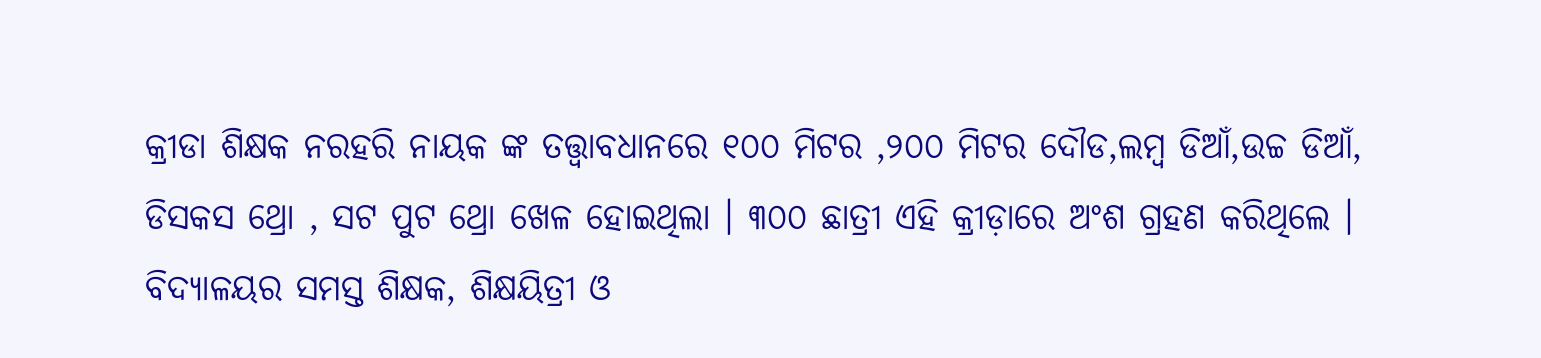କ୍ରୀଡା ଶିକ୍ଷକ ନରହରି ନାୟକ ଙ୍କ ତତ୍ତ୍ଵାବଧାନରେ ୧୦୦ ମିଟର ,୨୦୦ ମିଟର ଦୌଡ,ଲମ୍ବ ଡିଆଁ,ଉଚ୍ଚ ଡିଆଁ, ଡିସକସ ଥ୍ରୋ , ସଟ ପୁଟ ଥ୍ରୋ ଖେଳ ହୋଇଥିଲା । ୩୦୦ ଛାତ୍ରୀ ଏହି କ୍ରୀଡ଼ାରେ ଅଂଶ ଗ୍ରହଣ କରିଥିଲେ । ବିଦ୍ୟାଳୟର ସମସ୍ତ ଶିକ୍ଷକ, ଶିକ୍ଷୟିତ୍ରୀ ଓ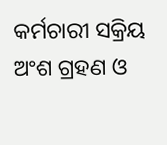କର୍ମଚାରୀ ସକ୍ରିୟ ଅଂଶ ଗ୍ରହଣ ଓ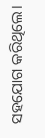ସହଯୋଗ କରିଥିଲେ।